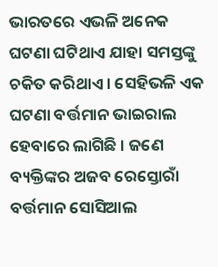ଭାରତରେ ଏଭଳି ଅନେକ ଘଟଣା ଘଟିଥାଏ ଯାହା ସମସ୍ତଙ୍କୁ ଚକିତ କରିଥାଏ । ସେହିଭଳି ଏକ ଘଟଣା ବର୍ତ୍ତମାନ ଭାଇରାଲ ହେବାରେ ଲାଗିଛି । ଜଣେ ବ୍ୟକ୍ତିଙ୍କର ଅଜବ ରେସ୍ତୋରାଁ ବର୍ତ୍ତମାନ ସୋସିଆଲ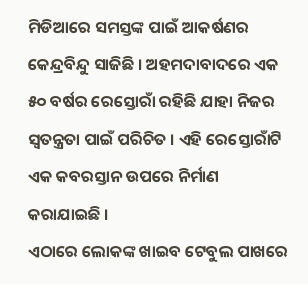ମିଡିଆରେ ସମସ୍ତଙ୍କ ପାଇଁ ଆକର୍ଷଣର କେନ୍ଦ୍ରବିନ୍ଦୁ ସାଜିଛି । ଅହମଦାବାଦରେ ଏକ ୫୦ ବର୍ଷର ରେସ୍ତୋରାଁ ରହିଛି ଯାହା ନିଜର ସ୍ୱତନ୍ତ୍ରତା ପାଇଁ ପରିଚିତ । ଏହି ରେସ୍ତୋରାଁଟି ଏକ କବରସ୍ତାନ ଉପରେ ନିର୍ମାଣ କରାଯାଇଛି ।
ଏଠାରେ ଲୋକଙ୍କ ଖାଇବ ଟେବୁଲ ପାଖରେ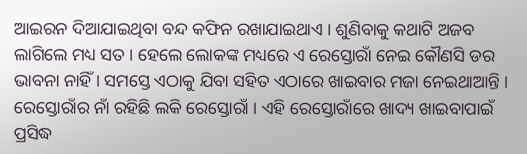ଆଇରନ ଦିଆଯାଇଥିବା ବନ୍ଦ କଫିନ ରଖାଯାଇଥାଏ । ଶୁଣିବାକୁ କଥାଟି ଅଜବ ଲାଗିଲେ ମଧ୍ୟ ସତ । ହେଲେ ଲୋକଙ୍କ ମଧ୍ୟରେ ଏ ରେସ୍ତୋରାଁ ନେଇ କୌଣସି ଡର ଭାବନା ନାହିଁ । ସମସ୍ତେ ଏଠାକୁ ଯିବା ସହିତ ଏଠାରେ ଖାଇବାର ମଜା ନେଇଥାଆନ୍ତି । ରେସ୍ତୋରାଁର ନାଁ ରହିଛି ଲକି ରେସ୍ତୋରାଁ । ଏହି ରେସ୍ତୋରାଁରେ ଖାଦ୍ୟ ଖାଇବାପାଇଁ ପ୍ରସିଦ୍ଧ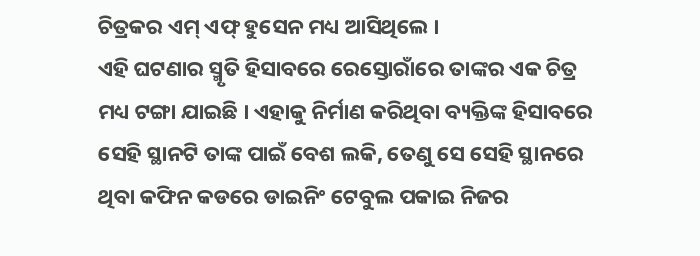ଚିତ୍ରକର ଏମ୍ ଏଫ୍ ହୁସେନ ମଧ୍ୟ ଆସିଥିଲେ ।
ଏହି ଘଟଣାର ସ୍ମୃତି ହିସାବରେ ରେସ୍ତୋରାଁରେ ତାଙ୍କର ଏକ ଚିତ୍ର ମଧ୍ୟ ଟଙ୍ଗା ଯାଇଛି । ଏହାକୁ ନିର୍ମାଣ କରିଥିବା ବ୍ୟକ୍ତିଙ୍କ ହିସାବରେ ସେହି ସ୍ଥାନଟି ତାଙ୍କ ପାଇଁ ବେଶ ଲକି, ତେଣୁ ସେ ସେହି ସ୍ଥାନରେ ଥିବା କଫିନ କଡରେ ଡାଇନିଂ ଟେବୁଲ ପକାଇ ନିଜର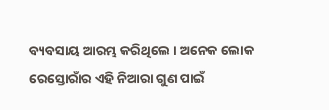ବ୍ୟବସାୟ ଆରମ୍ଭ କରିଥିଲେ । ଅନେକ ଲୋକ ରେସ୍ତୋରାଁର ଏହି ନିଆରା ଗୁଣ ପାଇଁ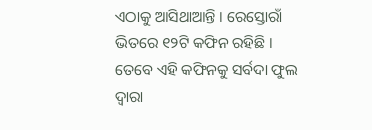ଏଠାକୁ ଆସିଥାଆନ୍ତି । ରେସ୍ତୋରାଁ ଭିତରେ ୧୨ଟି କଫିନ ରହିଛି । ତେବେ ଏହି କଫିନକୁ ସର୍ବଦା ଫୁଲ ଦ୍ୱାରା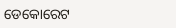ଡେକୋରେଟ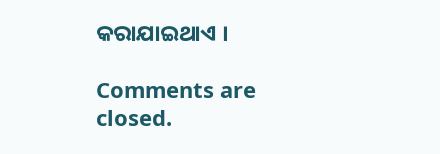କରାଯାଇଥାଏ ।

Comments are closed.